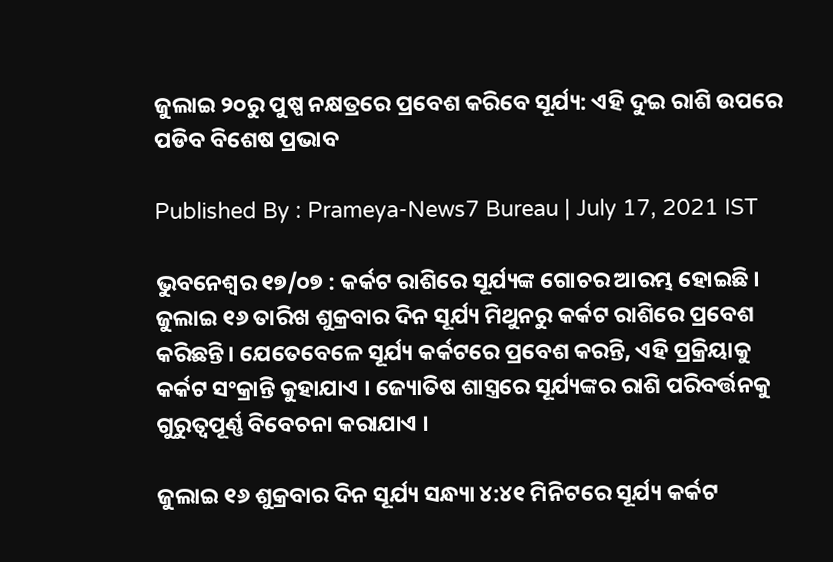ଜୁଲାଇ ୨୦ରୁ ପୁଷ୍ପ ନକ୍ଷତ୍ରରେ ପ୍ରବେଶ କରିବେ ସୂର୍ଯ୍ୟ: ଏହି ଦୁଇ ରାଶି ଉପରେ ପଡିବ ବିଶେଷ ପ୍ରଭାବ

Published By : Prameya-News7 Bureau | July 17, 2021 IST

ଭୁବନେଶ୍ୱର ୧୭/୦୭ : କର୍କଟ ରାଶିରେ ସୂର୍ଯ୍ୟଙ୍କ ଗୋଚର ଆରମ୍ଭ ହୋଇଛି । ଜୁଲାଇ ୧୬ ତାରିଖ ଶୁକ୍ରବାର ଦିନ ସୂର୍ଯ୍ୟ ମିଥୁନରୁ କର୍କଟ ରାଶିରେ ପ୍ରବେଶ କରିଛନ୍ତି। ଯେତେବେଳେ ସୂର୍ଯ୍ୟ କର୍କଟରେ ପ୍ରବେଶ କରନ୍ତି, ଏହି ପ୍ରକ୍ରିୟାକୁ କର୍କଟ ସଂକ୍ରାନ୍ତି କୁହାଯାଏ । ଜ୍ୟୋତିଷ ଶାସ୍ତ୍ରରେ ସୂର୍ଯ୍ୟଙ୍କର ରାଶି ପରିବର୍ତ୍ତନକୁ ଗୁରୁତ୍ୱପୂର୍ଣ୍ଣ ବିବେଚନା କରାଯାଏ ।

ଜୁଲାଇ ୧୬ ଶୁକ୍ରବାର ଦିନ ସୂର୍ଯ୍ୟ ସନ୍ଧ୍ୟା ୪:୪୧ ମିନିଟରେ ସୂର୍ଯ୍ୟ କର୍କଟ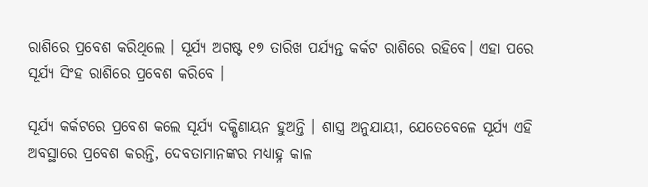ରାଶିରେ ପ୍ରବେଶ କରିଥିଲେ । ସୂର୍ଯ୍ୟ ଅଗଷ୍ଟ ୧୭ ତାରିଖ ପର୍ଯ୍ୟନ୍ତ କର୍କଟ ରାଶିରେ ରହିବେ। ଏହା ପରେ ସୂର୍ଯ୍ୟ ସିଂହ ରାଶିରେ ପ୍ରବେଶ କରିବେ ।

ସୂର୍ଯ୍ୟ କର୍କଟରେ ପ୍ରବେଶ କଲେ ସୂର୍ଯ୍ୟ ଦକ୍ଷିଣାୟନ ହୁଅନ୍ତି । ଶାସ୍ତ୍ର ଅନୁଯାୟୀ, ଯେତେବେଳେ ସୂର୍ଯ୍ୟ ଏହି ଅବସ୍ଥାରେ ପ୍ରବେଶ କରନ୍ତି, ଦେବତାମାନଙ୍କର ମଧ୍ୟାହ୍ନ କାଳ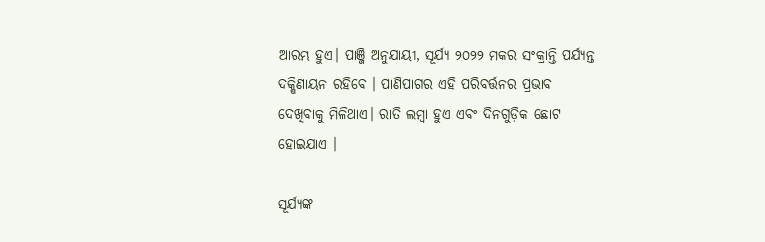ଆରମ୍ଭ ହୁଏ। ପାଞ୍ଜି ଅନୁଯାୟୀ, ସୂର୍ଯ୍ୟ ୨୦୨୨ ମକର ସଂକ୍ରାନ୍ତି ପର୍ଯ୍ୟନ୍ତ ଦକ୍ଷିଣାୟନ ରହିବେ । ପାଣିପାଗର ଏହି ପରିବର୍ତ୍ତନର ପ୍ରଭାବ ଦେଖିବାକୁ ମିଳିଥାଏ। ରାତି ଲମ୍ବା ହୁଏ ଏବଂ ଦିନଗୁଡ଼ିକ ଛୋଟ ହୋଇଯାଏ ।

ସୂର୍ଯ୍ୟଙ୍କ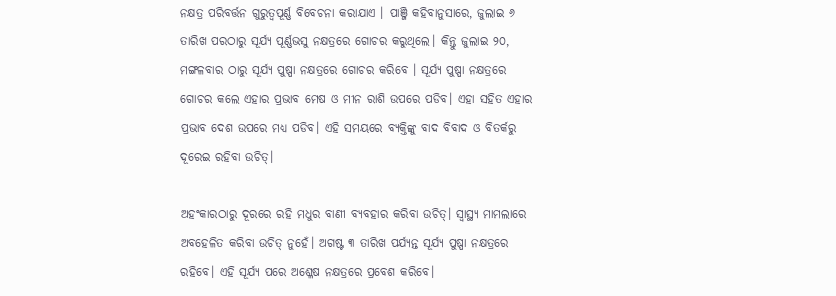ନକ୍ଷତ୍ର ପରିବର୍ତ୍ତନ ଗୁରୁତ୍ୱପୂର୍ଣ୍ଣ ବିବେଚନା କରାଯାଏ । ପାଞ୍ଜି କହିବାନୁସାରେ, ଜୁଲାଇ ୬ ତାରିଖ ପରଠାରୁ ସୂର୍ଯ୍ୟ ପୂର୍ଣ୍ଣଭସୁ ନକ୍ଷତ୍ରରେ ଗୋଚର କରୁଥିଲେ। କିନ୍ତୁ ଜୁଲାଇ ୨୦, ମଙ୍ଗଳବାର ଠାରୁ ସୂର୍ଯ୍ୟ ପୁଷ୍ପା ନକ୍ଷତ୍ରରେ ଗୋଚର କରିବେ । ସୂର୍ଯ୍ୟ ପୁଷ୍ପା ନକ୍ଷତ୍ରରେ ଗୋଚର କଲେ ଏହାର ପ୍ରଭାବ ମେଷ ଓ ମୀନ ରାଶି ଉପରେ ପଡିବ। ଏହା ସହିତ ଏହାର ପ୍ରଭାବ ଦେଶ ଉପରେ ମଧ୍ୟ ପଡିବ। ଏହି ସମୟରେ ବ୍ୟକ୍ତିଙ୍କୁ ବାଦ ବିବାଦ ଓ ବିତର୍କରୁ ଦୂରେଇ ରହିବା ଉଚିତ୍।

ଅହଂକାରଠାରୁ ଦୂରରେ ରହି ମଧୁର ବାଣୀ ବ୍ୟବହାର କରିବା ଉଚିତ୍। ସ୍ୱାସ୍ଥ୍ୟ ମାମଲାରେ ଅବହେଳିତ କରିବା ଉଚିତ୍ ନୁହେଁ। ଅଗଷ୍ଟ ୩ ତାରିଖ ପର୍ଯ୍ୟନ୍ତ ସୂର୍ଯ୍ୟ ପୁଷ୍ପା ନକ୍ଷତ୍ରରେ ରହିବେ। ଏହି ସୂର୍ଯ୍ୟ ପରେ ଅଶ୍ଳେଷ ନକ୍ଷତ୍ରରେ ପ୍ରବେଶ କରିବେ।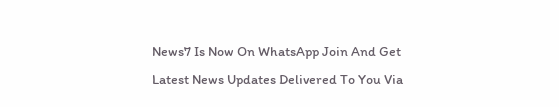News7 Is Now On WhatsApp Join And Get Latest News Updates Delivered To You Via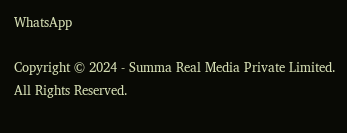WhatsApp

Copyright © 2024 - Summa Real Media Private Limited. All Rights Reserved.